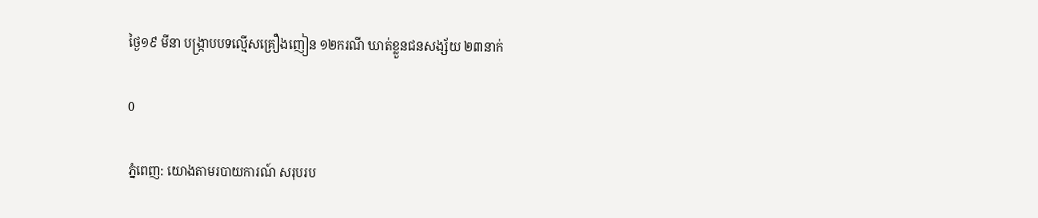ថ្ងៃ១៩ មីនា បង្រ្កាបបទល្មើសគ្រឿងញៀន ១២ករណី ឃាត់ខ្លួនជនសង្ស័យ ២៣នាក់

0

ភ្នំពេញ: យោងតាមរបាយការណ៍ សរុបរប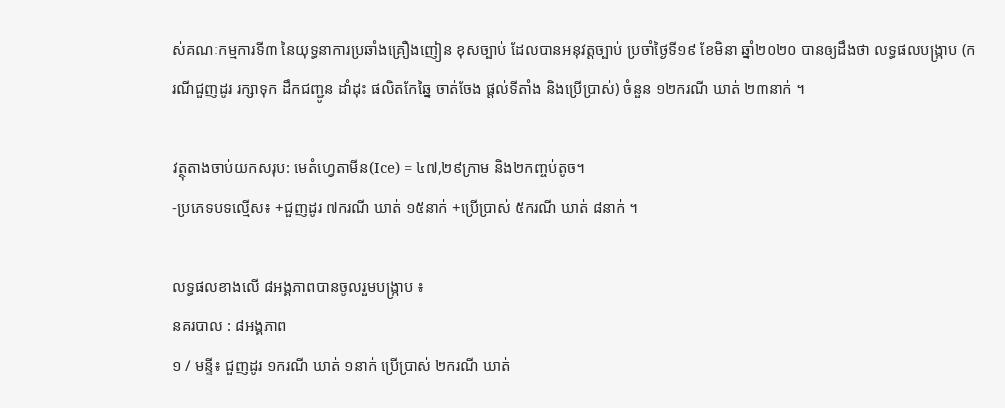ស់គណៈកម្មការទី៣ នៃយុទ្ធនាការប្រឆាំងគ្រឿងញៀន ខុសច្បាប់ ដែលបានអនុវត្តច្បាប់ ប្រចាំថ្ងៃទី១៩ ខែមិនា ឆ្នាំ២០២០ បានឲ្យដឹងថា លទ្ធផលបង្ក្រាប (ករណីជួញដូរ រក្សាទុក ដឹកជញ្ជូន ដាំដុះ ផលិតកែឆ្នៃ ចាត់ចែង ផ្ដល់ទីតាំង និងប្រើប្រាស់) ចំនួន ១២ករណី ឃាត់ ២៣នាក់ ។

វត្ថុតាងចាប់យកសរុប: មេតំហ្វេតាមីន(Ice) = ៤៧,២៩ក្រាម និង២កញ្ចប់តូច។
-ប្រភេទបទល្មើស៖ +ជួញដូរ ៧ករណី ឃាត់ ១៥នាក់ +ប្រើប្រាស់ ៥ករណី ឃាត់ ៨នាក់ ។

លទ្ធផលខាងលើ ៨អង្គភាពបានចូលរួមបង្ក្រាប ៖
នគរបាល : ៨អង្គភាព
១ / មន្ទី៖ ជួញដូរ ១ករណី ឃាត់ ១នាក់ ប្រើប្រាស់ ២ករណី ឃាត់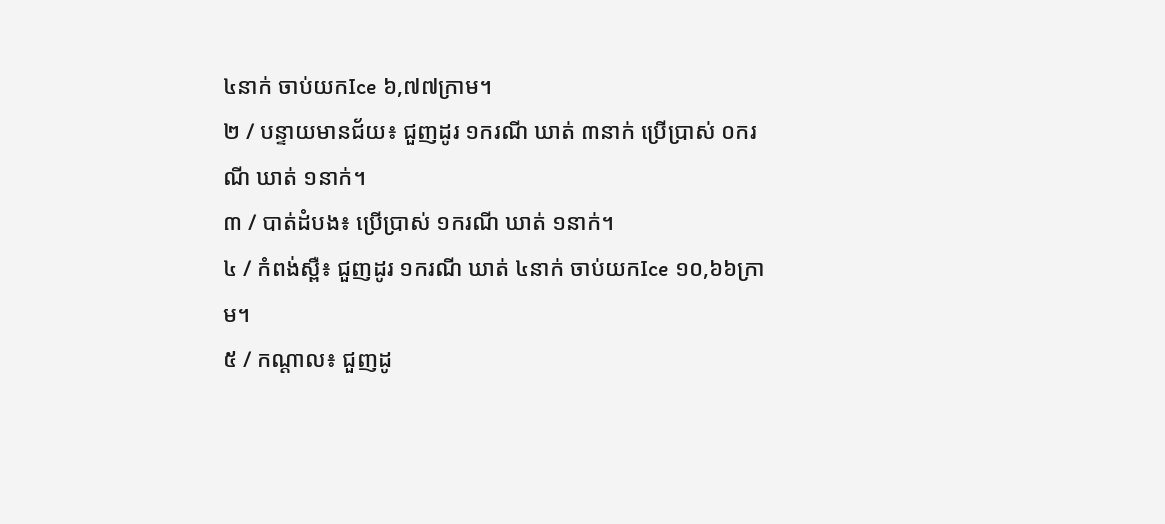៤នាក់ ចាប់យកIce ៦,៧៧ក្រាម។
២ / បន្ទាយមានជ័យ៖ ជួញដូរ ១ករណី ឃាត់ ៣នាក់ ប្រើប្រាស់ ០ករណី ឃាត់ ១នាក់។
៣ / បាត់ដំបង៖ ប្រើប្រាស់ ១ករណី ឃាត់ ១នាក់។
៤ / កំពង់ស្ពឺ៖ ជួញដូរ ១ករណី ឃាត់ ៤នាក់ ចាប់យកIce ១០,៦៦ក្រាម។
៥ / កណ្ដាល៖ ជួញដូ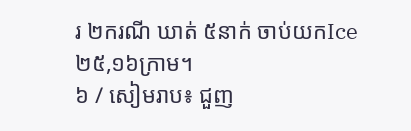រ ២ករណី ឃាត់ ៥នាក់ ចាប់យកIce ២៥,១៦ក្រាម។
៦ / សៀមរាប៖ ជួញ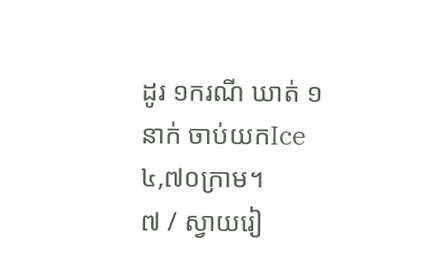ដូរ ១ករណី ឃាត់ ១នាក់ ចាប់យកIce ៤,៧០ក្រាម។
៧ / ស្វាយរៀ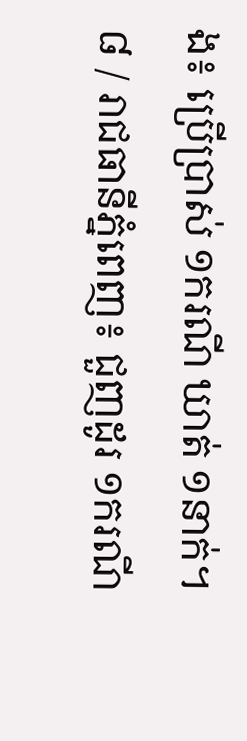ង៖ ប្រើប្រាស់ ១ករណី ឃាត់ ១នាក់។
៨ / រាជធានីភ្នំពេញ៖ ជួញដូរ ១ករណី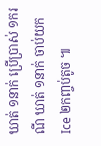ឃាត់ ១នាក់ ប្រើប្រាស់ ១ករណី ឃាត់ ១នាក់ ចាប់យកIce ២កញ្ចប់តូច ៕